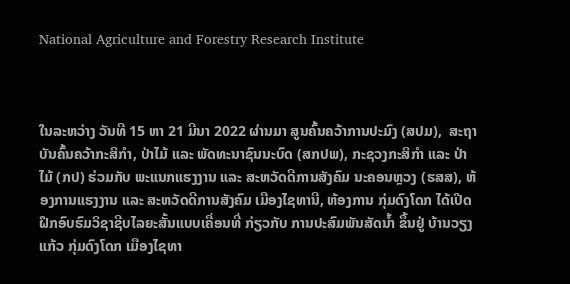National Agriculture and Forestry Research Institute



ໃນລະຫວ່າງ ວັນທີ 15 ຫາ 21 ມີນາ 2022 ຜ່ານມາ ສູນຄົ້ນຄວ້າການປະມົງ (ສປມ),  ສະຖາບັນຄົ້ນຄວ້າກະສິກຳ, ປ່າໄມ້ ແລະ ພັດທະນາຊົນນະບົດ (ສກປພ), ກະຊວງກະສິກຳ ແລະ ປ່າໄມ້ (ກປ) ຮ່ວມກັບ ພະແນກແຮງງານ ແລະ ສະຫວັດດີການສັງຄົມ ນະຄອນຫຼວງ (ຮສສ), ຫ້ອງການແຮງງານ ແລະ ສະຫວັດດີການສັງຄົມ ເມືອງໄຊທານີ, ຫ້ອງການ ກຸ່ມດົງໂດກ ໄດ້ເປີດຝຶກອົບຮົມວິຊາຊີບໄລຍະສັ້ນແບບເຄື່ອນທີ່ ກ່ຽວກັບ ການປະສົມພັນສັດນ້ຳ ຂຶ້ນຢູ່ ບ້ານວຽງແກ້ວ ກຸ່ມດົງໂດກ ເມືອງໄຊທາ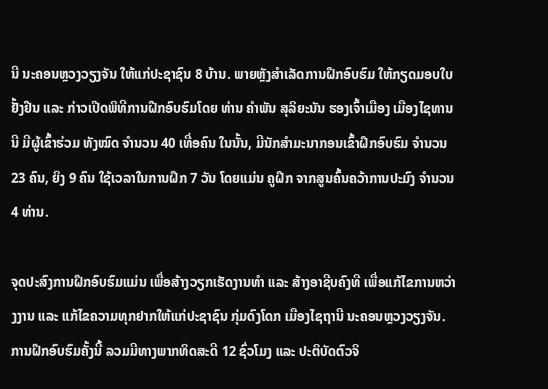ນີ ນະຄອນຫຼວງວຽງຈັນ ໃຫ້ແກ່ປະຊາຊົນ 8 ບ້ານ. ພາຍຫຼັງສຳເລັດການຝຶກອົບຮົມ ໃຫ້ກຽດມອບໃບຢັ້ງຢືນ ແລະ ກ່າວເປີດພິທີການຝືກອົບຮົມໂດຍ ທ່ານ ຄຳພັນ ສຸລິຍະນັນ ຮອງເຈົ້າເມືອງ ເມືອງໄຊທານນີ ມີຜູ້ເຂົ້າຮ່ວມ ທັງໝົດ ຈຳນວນ 40 ເທື່ອຄົນ ໃນນັ້ນ, ມີນັກສຳມະນາກອນເຂົ້າຝຶກອົບຮົມ ຈຳນວນ 23 ຄົນ, ຍິງ 9 ຄົນ ໃຊ້ເວລາໃນການຝຶກ 7 ວັນ ໂດຍແມ່ນ ຄູຝຶກ ຈາກສູນຄົ້ນຄວ້າການປະມົງ ຈຳນວນ 4 ທ່ານ.

ຈຸດປະສົງການຝຶກອົບຮົມແມ່ນ ເພື່ອສ້າງວຽກເຮັດງານທຳ ແລະ ສ້າງອາຊີບຄົງທີ ເພື່ອແກ້ໄຂການຫວ່າງງານ ແລະ ແກ້ໄຂຄວາມທຸກຢາກໃຫ້ແກ່ປະຊາຊົນ ກຸ່ມດົງໂດກ ເມືອງໄຊຖານີ ນະຄອນຫຼວງວຽງຈັນ. ການຝຶກອົບຮົມຄັ້ງນີ້ ລວມມີທາງພາກທິດສະດີ 12 ຊົ່ວໂມງ ແລະ ປະຕິບັດຕົວຈິ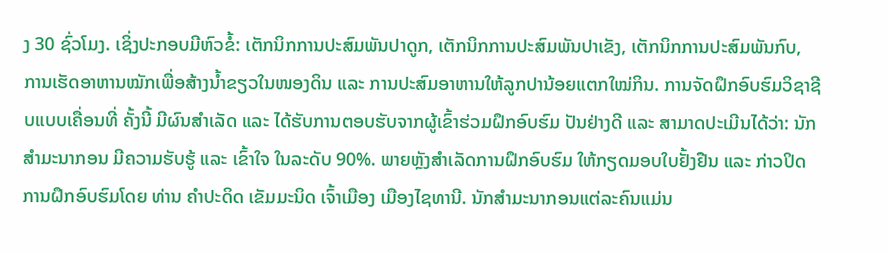ງ 30 ຊົ່ວໂມງ. ເຊິ່ງປະກອບມີຫົວຂໍ້: ເຕັກນິກການປະສົມພັນປາດູກ, ເຕັກນິກການປະສົມພັນປາເຂັງ, ເຕັກນິກການປະສົມພັນກົບ, ການເຮັດອາຫານໝັກເພື່ອສ້າງນ້ຳຂຽວໃນໜອງດິນ ແລະ ການປະສົມອາຫານໃຫ້ລູກປານ້ອຍແຕກໃໝ່ກິນ. ການຈັດຝຶກອົບຮົມວິຊາຊີບແບບເຄື່ອນທີ່ ຄັ້ງນີ້ ມີຜົນສໍາເລັດ ແລະ ໄດ້ຮັບການຕອບຮັບຈາກຜູ້ເຂົ້າຮ່ວມຝຶກອົບຮົມ ປັນຢ່າງດີ ແລະ ສາມາດປະເມີນໄດ້ວ່າ: ນັກສໍາມະນາກອນ ມີຄວາມຮັບຮູ້ ແລະ ເຂົ້າໃຈ ໃນລະດັບ 90%. ພາຍຫຼັງສຳເລັດການຝຶກອົບຮົມ ໃຫ້ກຽດມອບໃບຢັ້ງຢືນ ແລະ ກ່າວປິດການຝຶກອົບຮົມໂດຍ ທ່ານ ຄຳປະດິດ ເຂັມມະນິດ ເຈົ້າເມືອງ ເມືອງໄຊທານີ. ນັກສຳມະນາກອນແຕ່ລະຄົນແມ່ນ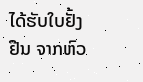ໄດ້ຮັບໃບຢັ້ງຢືນ ຈາກຫົວ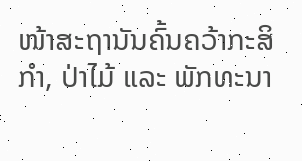ໜ້າສະຖານັນຄົ້ນຄວ້າກະສິກຳ, ປ່າໄມ້ ແລະ ພັກທະນາ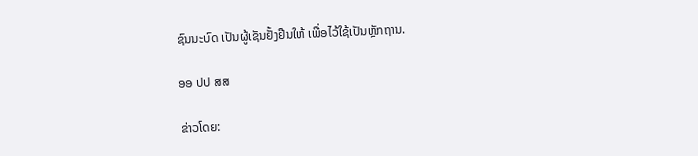ຊົນນະບົດ ເປັນຜູ້ເຊັນຢັ້ງຢືນໃຫ້ ເພື່ອໄວ້ໃຊ້ເປັນຫຼັກຖານ.

ອອ ປປ ສສ

ຂ່າວໂດຍ: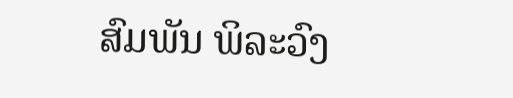ສົມພັນ ພິລະວົງ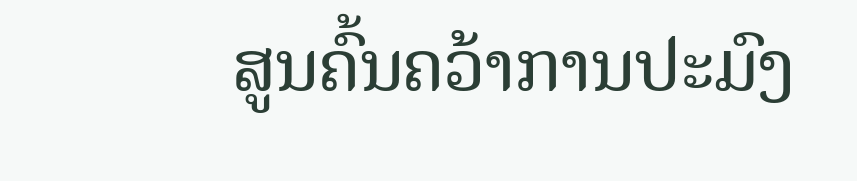ສູນຄົ້ນຄວ້າການປະມົງ